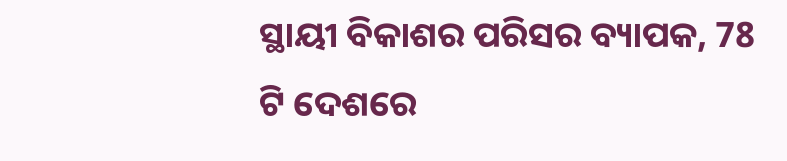ସ୍ଥାୟୀ ବିକାଶର ପରିସର ବ୍ୟାପକ, 78 ଟି ଦେଶରେ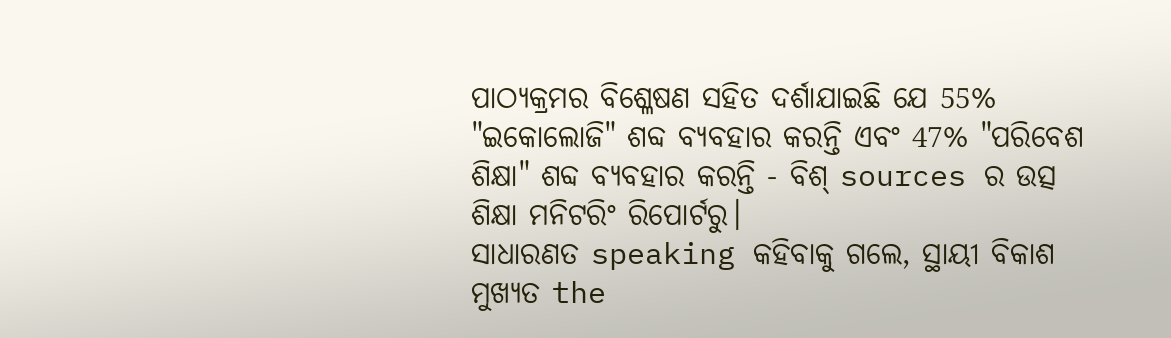ପାଠ୍ୟକ୍ରମର ବିଶ୍ଳେଷଣ ସହିତ ଦର୍ଶାଯାଇଛି ଯେ 55% "ଇକୋଲୋଜି" ଶବ୍ଦ ବ୍ୟବହାର କରନ୍ତି ଏବଂ 47% "ପରିବେଶ ଶିକ୍ଷା" ଶବ୍ଦ ବ୍ୟବହାର କରନ୍ତି - ବିଶ୍ sources ର ଉତ୍ସ ଶିକ୍ଷା ମନିଟରିଂ ରିପୋର୍ଟରୁ।
ସାଧାରଣତ speaking କହିବାକୁ ଗଲେ, ସ୍ଥାୟୀ ବିକାଶ ମୁଖ୍ୟତ the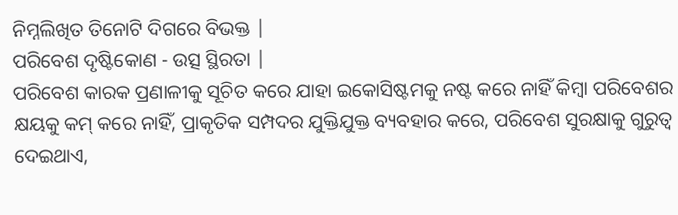ନିମ୍ନଲିଖିତ ତିନୋଟି ଦିଗରେ ବିଭକ୍ତ |
ପରିବେଶ ଦୃଷ୍ଟିକୋଣ - ଉତ୍ସ ସ୍ଥିରତା |
ପରିବେଶ କାରକ ପ୍ରଣାଳୀକୁ ସୂଚିତ କରେ ଯାହା ଇକୋସିଷ୍ଟମକୁ ନଷ୍ଟ କରେ ନାହିଁ କିମ୍ବା ପରିବେଶର କ୍ଷୟକୁ କମ୍ କରେ ନାହିଁ, ପ୍ରାକୃତିକ ସମ୍ପଦର ଯୁକ୍ତିଯୁକ୍ତ ବ୍ୟବହାର କରେ, ପରିବେଶ ସୁରକ୍ଷାକୁ ଗୁରୁତ୍ୱ ଦେଇଥାଏ,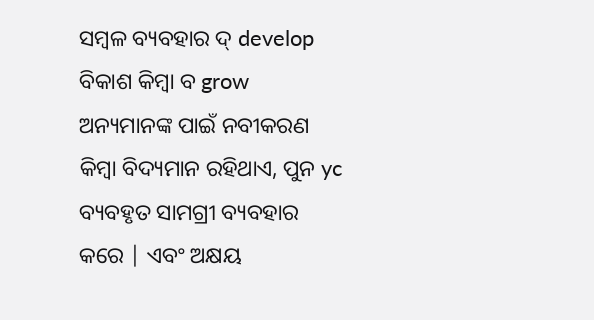ସମ୍ବଳ ବ୍ୟବହାର ଦ୍ develop ବିକାଶ କିମ୍ବା ବ grow ଅନ୍ୟମାନଙ୍କ ପାଇଁ ନବୀକରଣ କିମ୍ବା ବିଦ୍ୟମାନ ରହିଥାଏ, ପୁନ yc ବ୍ୟବହୃତ ସାମଗ୍ରୀ ବ୍ୟବହାର କରେ | ଏବଂ ଅକ୍ଷୟ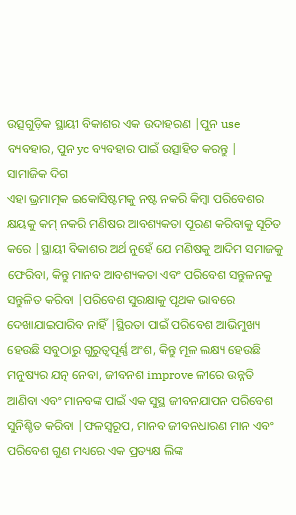ଉତ୍ସଗୁଡ଼ିକ ସ୍ଥାୟୀ ବିକାଶର ଏକ ଉଦାହରଣ |ପୁନ use ବ୍ୟବହାର, ପୁନ yc ବ୍ୟବହାର ପାଇଁ ଉତ୍ସାହିତ କରନ୍ତୁ |
ସାମାଜିକ ଦିଗ
ଏହା ଭ୍ରମାତ୍ମକ ଇକୋସିଷ୍ଟମକୁ ନଷ୍ଟ ନକରି କିମ୍ବା ପରିବେଶର କ୍ଷୟକୁ କମ୍ ନକରି ମଣିଷର ଆବଶ୍ୟକତା ପୂରଣ କରିବାକୁ ସୂଚିତ କରେ |ସ୍ଥାୟୀ ବିକାଶର ଅର୍ଥ ନୁହେଁ ଯେ ମଣିଷକୁ ଆଦିମ ସମାଜକୁ ଫେରିବା, କିନ୍ତୁ ମାନବ ଆବଶ୍ୟକତା ଏବଂ ପରିବେଶ ସନ୍ତୁଳନକୁ ସନ୍ତୁଳିତ କରିବା |ପରିବେଶ ସୁରକ୍ଷାକୁ ପୃଥକ ଭାବରେ ଦେଖାଯାଇପାରିବ ନାହିଁ |ସ୍ଥିରତା ପାଇଁ ପରିବେଶ ଆଭିମୁଖ୍ୟ ହେଉଛି ସବୁଠାରୁ ଗୁରୁତ୍ୱପୂର୍ଣ୍ଣ ଅଂଶ, କିନ୍ତୁ ମୂଳ ଲକ୍ଷ୍ୟ ହେଉଛି ମନୁଷ୍ୟର ଯତ୍ନ ନେବା, ଜୀବନଶ improve ଳୀରେ ଉନ୍ନତି ଆଣିବା ଏବଂ ମାନବଙ୍କ ପାଇଁ ଏକ ସୁସ୍ଥ ଜୀବନଯାପନ ପରିବେଶ ସୁନିଶ୍ଚିତ କରିବା |ଫଳସ୍ୱରୂପ, ମାନବ ଜୀବନଧାରଣ ମାନ ଏବଂ ପରିବେଶ ଗୁଣ ମଧ୍ୟରେ ଏକ ପ୍ରତ୍ୟକ୍ଷ ଲିଙ୍କ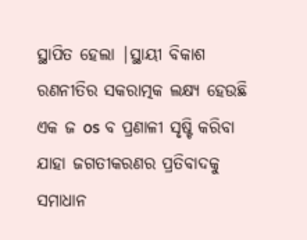ସ୍ଥାପିତ ହେଲା |ସ୍ଥାୟୀ ବିକାଶ ରଣନୀତିର ସକରାତ୍ମକ ଲକ୍ଷ୍ୟ ହେଉଛି ଏକ ଜ os ବ ପ୍ରଣାଳୀ ସୃଷ୍ଟି କରିବା ଯାହା ଜଗତୀକରଣର ପ୍ରତିବାଦକୁ ସମାଧାନ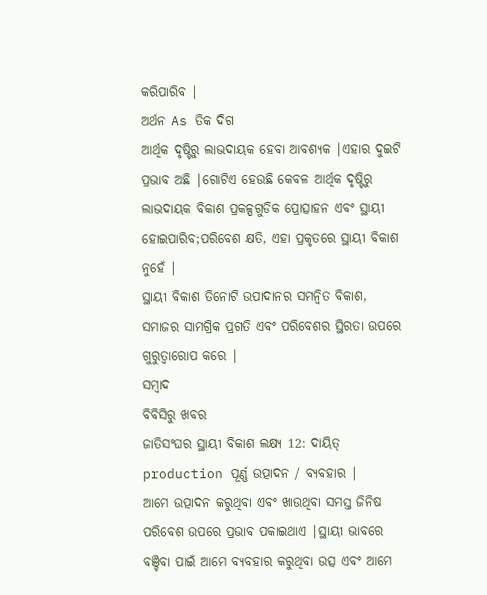କରିପାରିବ |
ଅର୍ଥନ As ତିକ ଦିଗ
ଆର୍ଥିକ ଦୃଷ୍ଟିରୁ ଲାଭଦାୟକ ହେବା ଆବଶ୍ୟକ |ଏହାର ଦୁଇଟି ପ୍ରଭାବ ଅଛି |ଗୋଟିଏ ହେଉଛି କେବଳ ଆର୍ଥିକ ଦୃଷ୍ଟିରୁ ଲାଭଦାୟକ ବିକାଶ ପ୍ରକଳ୍ପଗୁଡିକ ପ୍ରୋତ୍ସାହନ ଏବଂ ସ୍ଥାୟୀ ହୋଇପାରିବ;ପରିବେଶ କ୍ଷତି, ଏହା ପ୍ରକୃତରେ ସ୍ଥାୟୀ ବିକାଶ ନୁହେଁ |
ସ୍ଥାୟୀ ବିକାଶ ତିନୋଟି ଉପାଦାନର ସମନ୍ୱିତ ବିକାଶ, ସମାଜର ସାମଗ୍ରିକ ପ୍ରଗତି ଏବଂ ପରିବେଶର ସ୍ଥିରତା ଉପରେ ଗୁରୁତ୍ୱାରୋପ କରେ |
ସମ୍ବାଦ
ବିବିସିରୁ ଖବର
ଜାତିସଂଘର ସ୍ଥାୟୀ ବିକାଶ ଲକ୍ଷ୍ୟ 12: ଦାୟିତ୍ production ପୂର୍ଣ୍ଣ ଉତ୍ପାଦନ / ବ୍ୟବହାର |
ଆମେ ଉତ୍ପାଦନ କରୁଥିବା ଏବଂ ଖାଉଥିବା ସମସ୍ତ ଜିନିଷ ପରିବେଶ ଉପରେ ପ୍ରଭାବ ପକାଇଥାଏ |ସ୍ଥାୟୀ ଭାବରେ ବଞ୍ଚିବା ପାଇଁ ଆମେ ବ୍ୟବହାର କରୁଥିବା ଉତ୍ସ ଏବଂ ଆମେ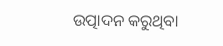ଉତ୍ପାଦନ କରୁଥିବା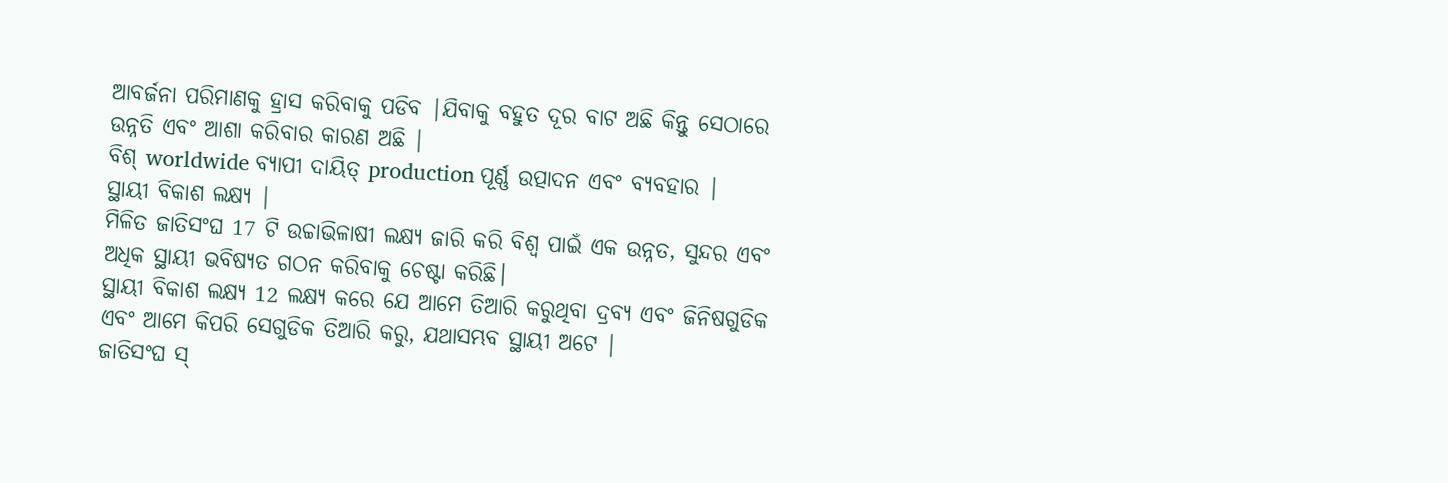ଆବର୍ଜନା ପରିମାଣକୁ ହ୍ରାସ କରିବାକୁ ପଡିବ |ଯିବାକୁ ବହୁତ ଦୂର ବାଟ ଅଛି କିନ୍ତୁ ସେଠାରେ ଉନ୍ନତି ଏବଂ ଆଶା କରିବାର କାରଣ ଅଛି |
ବିଶ୍ worldwide ବ୍ୟାପୀ ଦାୟିତ୍ production ପୂର୍ଣ୍ଣ ଉତ୍ପାଦନ ଏବଂ ବ୍ୟବହାର |
ସ୍ଥାୟୀ ବିକାଶ ଲକ୍ଷ୍ୟ |
ମିଳିତ ଜାତିସଂଘ 17 ଟି ଉଚ୍ଚାଭିଳାଷୀ ଲକ୍ଷ୍ୟ ଜାରି କରି ବିଶ୍ୱ ପାଇଁ ଏକ ଉନ୍ନତ, ସୁନ୍ଦର ଏବଂ ଅଧିକ ସ୍ଥାୟୀ ଭବିଷ୍ୟତ ଗଠନ କରିବାକୁ ଚେଷ୍ଟା କରିଛି।
ସ୍ଥାୟୀ ବିକାଶ ଲକ୍ଷ୍ୟ 12 ଲକ୍ଷ୍ୟ କରେ ଯେ ଆମେ ତିଆରି କରୁଥିବା ଦ୍ରବ୍ୟ ଏବଂ ଜିନିଷଗୁଡିକ ଏବଂ ଆମେ କିପରି ସେଗୁଡିକ ତିଆରି କରୁ, ଯଥାସମ୍ଭବ ସ୍ଥାୟୀ ଅଟେ |
ଜାତିସଂଘ ସ୍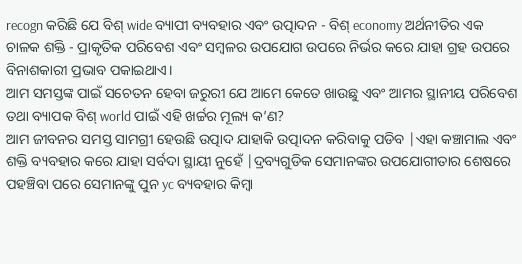recogn କରିଛି ଯେ ବିଶ୍ wide ବ୍ୟାପୀ ବ୍ୟବହାର ଏବଂ ଉତ୍ପାଦନ - ବିଶ୍ economy ଅର୍ଥନୀତିର ଏକ ଚାଳକ ଶକ୍ତି - ପ୍ରାକୃତିକ ପରିବେଶ ଏବଂ ସମ୍ବଳର ଉପଯୋଗ ଉପରେ ନିର୍ଭର କରେ ଯାହା ଗ୍ରହ ଉପରେ ବିନାଶକାରୀ ପ୍ରଭାବ ପକାଇଥାଏ।
ଆମ ସମସ୍ତଙ୍କ ପାଇଁ ସଚେତନ ହେବା ଜରୁରୀ ଯେ ଆମେ କେତେ ଖାଉଛୁ ଏବଂ ଆମର ସ୍ଥାନୀୟ ପରିବେଶ ତଥା ବ୍ୟାପକ ବିଶ୍ world ପାଇଁ ଏହି ଖର୍ଚ୍ଚର ମୂଲ୍ୟ କ’ଣ?
ଆମ ଜୀବନର ସମସ୍ତ ସାମଗ୍ରୀ ହେଉଛି ଉତ୍ପାଦ ଯାହାକି ଉତ୍ପାଦନ କରିବାକୁ ପଡିବ |ଏହା କଞ୍ଚାମାଲ ଏବଂ ଶକ୍ତି ବ୍ୟବହାର କରେ ଯାହା ସର୍ବଦା ସ୍ଥାୟୀ ନୁହେଁ |ଦ୍ରବ୍ୟଗୁଡିକ ସେମାନଙ୍କର ଉପଯୋଗୀତାର ଶେଷରେ ପହଞ୍ଚିବା ପରେ ସେମାନଙ୍କୁ ପୁନ yc ବ୍ୟବହାର କିମ୍ବା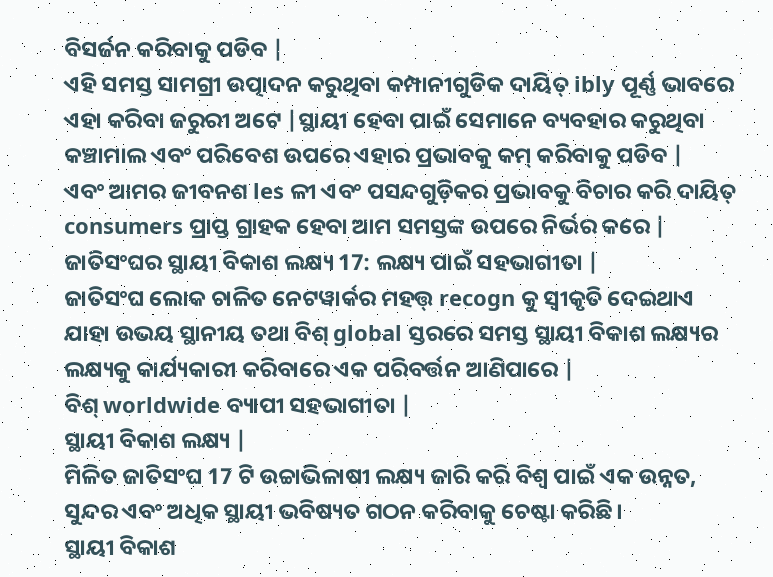ବିସର୍ଜନ କରିବାକୁ ପଡିବ |
ଏହି ସମସ୍ତ ସାମଗ୍ରୀ ଉତ୍ପାଦନ କରୁଥିବା କମ୍ପାନୀଗୁଡିକ ଦାୟିତ୍ ibly ପୂର୍ଣ୍ଣ ଭାବରେ ଏହା କରିବା ଜରୁରୀ ଅଟେ |ସ୍ଥାୟୀ ହେବା ପାଇଁ ସେମାନେ ବ୍ୟବହାର କରୁଥିବା କଞ୍ଚାମାଲ ଏବଂ ପରିବେଶ ଉପରେ ଏହାର ପ୍ରଭାବକୁ କମ୍ କରିବାକୁ ପଡିବ |
ଏବଂ ଆମର ଜୀବନଶ les ଳୀ ଏବଂ ପସନ୍ଦଗୁଡ଼ିକର ପ୍ରଭାବକୁ ବିଚାର କରି ଦାୟିତ୍ consumers ପ୍ରାପ୍ତ ଗ୍ରାହକ ହେବା ଆମ ସମସ୍ତଙ୍କ ଉପରେ ନିର୍ଭର କରେ |
ଜାତିସଂଘର ସ୍ଥାୟୀ ବିକାଶ ଲକ୍ଷ୍ୟ 17: ଲକ୍ଷ୍ୟ ପାଇଁ ସହଭାଗୀତା |
ଜାତିସଂଘ ଲୋକ ଚାଳିତ ନେଟୱାର୍କର ମହତ୍ତ୍ recogn କୁ ସ୍ୱୀକୃତି ଦେଇଥାଏ ଯାହା ଉଭୟ ସ୍ଥାନୀୟ ତଥା ବିଶ୍ global ସ୍ତରରେ ସମସ୍ତ ସ୍ଥାୟୀ ବିକାଶ ଲକ୍ଷ୍ୟର ଲକ୍ଷ୍ୟକୁ କାର୍ଯ୍ୟକାରୀ କରିବାରେ ଏକ ପରିବର୍ତ୍ତନ ଆଣିପାରେ |
ବିଶ୍ worldwide ବ୍ୟାପୀ ସହଭାଗୀତା |
ସ୍ଥାୟୀ ବିକାଶ ଲକ୍ଷ୍ୟ |
ମିଳିତ ଜାତିସଂଘ 17 ଟି ଉଚ୍ଚାଭିଳାଷୀ ଲକ୍ଷ୍ୟ ଜାରି କରି ବିଶ୍ୱ ପାଇଁ ଏକ ଉନ୍ନତ, ସୁନ୍ଦର ଏବଂ ଅଧିକ ସ୍ଥାୟୀ ଭବିଷ୍ୟତ ଗଠନ କରିବାକୁ ଚେଷ୍ଟା କରିଛି।
ସ୍ଥାୟୀ ବିକାଶ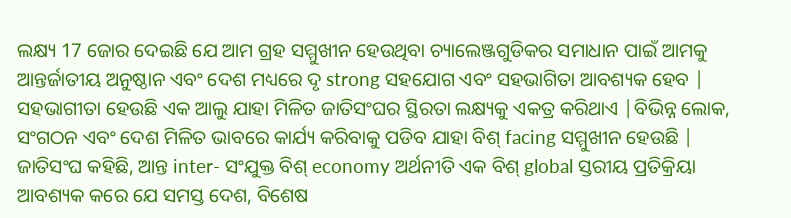ଲକ୍ଷ୍ୟ 17 ଜୋର ଦେଇଛି ଯେ ଆମ ଗ୍ରହ ସମ୍ମୁଖୀନ ହେଉଥିବା ଚ୍ୟାଲେଞ୍ଜଗୁଡିକର ସମାଧାନ ପାଇଁ ଆମକୁ ଆନ୍ତର୍ଜାତୀୟ ଅନୁଷ୍ଠାନ ଏବଂ ଦେଶ ମଧ୍ୟରେ ଦୃ strong ସହଯୋଗ ଏବଂ ସହଭାଗିତା ଆବଶ୍ୟକ ହେବ |
ସହଭାଗୀତା ହେଉଛି ଏକ ଆଲୁ ଯାହା ମିଳିତ ଜାତିସଂଘର ସ୍ଥିରତା ଲକ୍ଷ୍ୟକୁ ଏକତ୍ର କରିଥାଏ |ବିଭିନ୍ନ ଲୋକ, ସଂଗଠନ ଏବଂ ଦେଶ ମିଳିତ ଭାବରେ କାର୍ଯ୍ୟ କରିବାକୁ ପଡିବ ଯାହା ବିଶ୍ facing ସମ୍ମୁଖୀନ ହେଉଛି |
ଜାତିସଂଘ କହିଛି, ଆନ୍ତ inter- ସଂଯୁକ୍ତ ବିଶ୍ economy ଅର୍ଥନୀତି ଏକ ବିଶ୍ global ସ୍ତରୀୟ ପ୍ରତିକ୍ରିୟା ଆବଶ୍ୟକ କରେ ଯେ ସମସ୍ତ ଦେଶ, ବିଶେଷ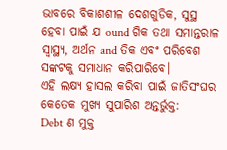ଭାବରେ ବିକାଶଶୀଳ ଦେଶଗୁଡିକ, ସୁସ୍ଥ ହେବା ପାଇଁ ଯ ound ଗିକ ତଥା ସମାନ୍ତରାଳ ସ୍ୱାସ୍ଥ୍ୟ, ଅର୍ଥନ and ତିକ ଏବଂ ପରିବେଶ ସଙ୍କଟକୁ ସମାଧାନ କରିପାରିବେ।
ଏହି ଲକ୍ଷ୍ୟ ହାସଲ କରିବା ପାଇଁ ଜାତିସଂଘର କେତେକ ମୁଖ୍ୟ ସୁପାରିଶ ଅନ୍ତର୍ଭୁକ୍ତ:
Debt ଣ ମୁକ୍ତ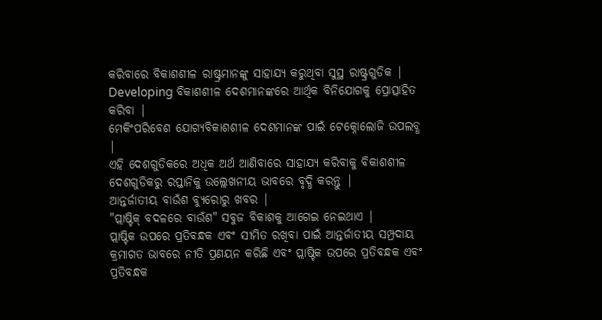କରିବାରେ ବିକାଶଶୀଳ ରାଷ୍ଟ୍ରମାନଙ୍କୁ ସାହାଯ୍ୟ କରୁଥିବା ସୁସ୍ଥ ରାଷ୍ଟ୍ରଗୁଡିକ |
Developing ବିକାଶଶୀଳ ଦେଶମାନଙ୍କରେ ଆର୍ଥିକ ବିନିଯୋଗକୁ ପ୍ରୋତ୍ସାହିତ କରିବା |
ମେକିଂପରିବେଶ ଯୋଗ୍ୟବିକାଶଶୀଳ ଦେଶମାନଙ୍କ ପାଇଁ ଟେକ୍ନୋଲୋଜି ଉପଲବ୍ଧ |
ଏହି ଦେଶଗୁଡିକରେ ଅଧିକ ଅର୍ଥ ଆଣିବାରେ ସାହାଯ୍ୟ କରିବାକୁ ବିକାଶଶୀଳ ଦେଶଗୁଡିକରୁ ରପ୍ତାନିକୁ ଉଲ୍ଲେଖନୀୟ ଭାବରେ ବୃଦ୍ଧି କରନ୍ତୁ |
ଆନ୍ତର୍ଜାତୀୟ ବାଉଁଶ ବ୍ୟୁରୋରୁ ଖବର |
"ପ୍ଲାଷ୍ଟିକ୍ ବଦଳରେ ବାଉଁଶ" ସବୁଜ ବିକାଶକୁ ଆଗେଇ ନେଇଥାଏ |
ପ୍ଲାଷ୍ଟିକ ଉପରେ ପ୍ରତିବନ୍ଧକ ଏବଂ ସୀମିତ ରଖିବା ପାଇଁ ଆନ୍ତର୍ଜାତୀୟ ସମ୍ପ୍ରଦାୟ କ୍ରମାଗତ ଭାବରେ ନୀତି ପ୍ରଣୟନ କରିଛି ଏବଂ ପ୍ଲାଷ୍ଟିକ ଉପରେ ପ୍ରତିବନ୍ଧକ ଏବଂ ପ୍ରତିବନ୍ଧକ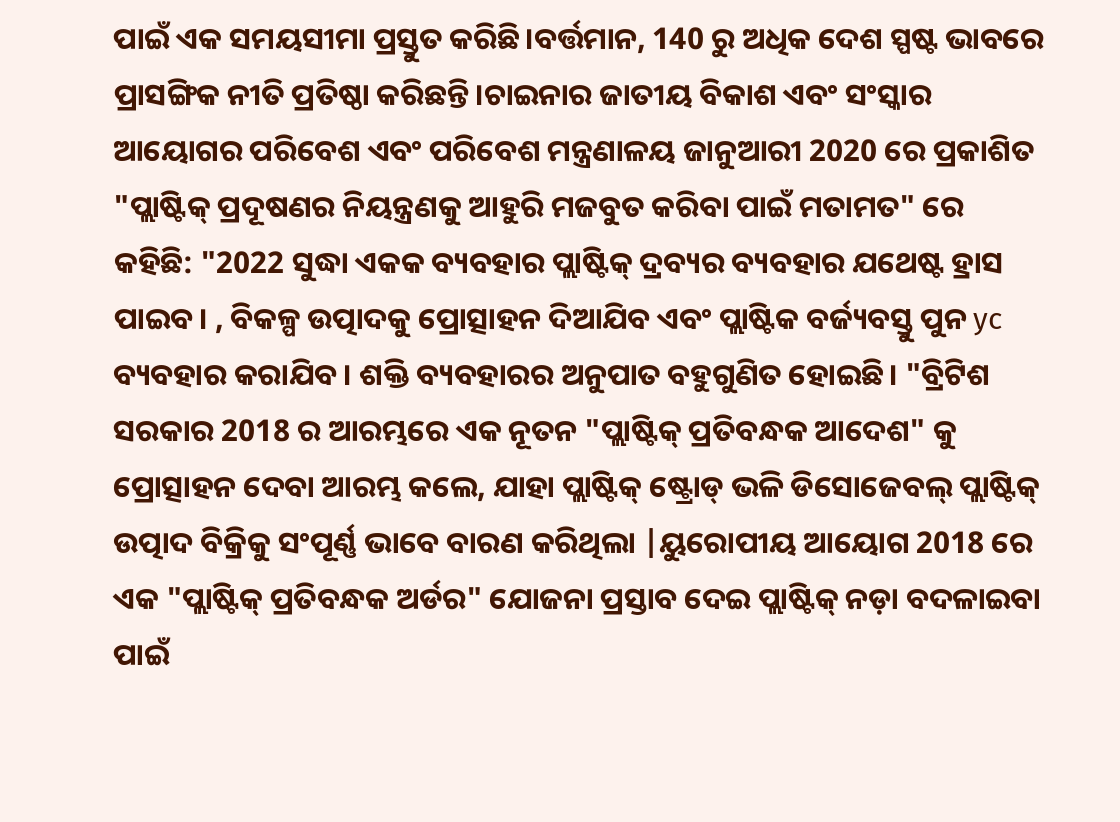ପାଇଁ ଏକ ସମୟସୀମା ପ୍ରସ୍ତୁତ କରିଛି।ବର୍ତ୍ତମାନ, 140 ରୁ ଅଧିକ ଦେଶ ସ୍ପଷ୍ଟ ଭାବରେ ପ୍ରାସଙ୍ଗିକ ନୀତି ପ୍ରତିଷ୍ଠା କରିଛନ୍ତି।ଚାଇନାର ଜାତୀୟ ବିକାଶ ଏବଂ ସଂସ୍କାର ଆୟୋଗର ପରିବେଶ ଏବଂ ପରିବେଶ ମନ୍ତ୍ରଣାଳୟ ଜାନୁଆରୀ 2020 ରେ ପ୍ରକାଶିତ "ପ୍ଲାଷ୍ଟିକ୍ ପ୍ରଦୂଷଣର ନିୟନ୍ତ୍ରଣକୁ ଆହୁରି ମଜବୁତ କରିବା ପାଇଁ ମତାମତ" ରେ କହିଛି: "2022 ସୁଦ୍ଧା ଏକକ ବ୍ୟବହାର ପ୍ଲାଷ୍ଟିକ୍ ଦ୍ରବ୍ୟର ବ୍ୟବହାର ଯଥେଷ୍ଟ ହ୍ରାସ ପାଇବ। , ବିକଳ୍ପ ଉତ୍ପାଦକୁ ପ୍ରୋତ୍ସାହନ ଦିଆଯିବ ଏବଂ ପ୍ଲାଷ୍ଟିକ ବର୍ଜ୍ୟବସ୍ତୁ ପୁନ yc ବ୍ୟବହାର କରାଯିବ। ଶକ୍ତି ବ୍ୟବହାରର ଅନୁପାତ ବହୁଗୁଣିତ ହୋଇଛି। "ବ୍ରିଟିଶ ସରକାର 2018 ର ଆରମ୍ଭରେ ଏକ ନୂତନ "ପ୍ଲାଷ୍ଟିକ୍ ପ୍ରତିବନ୍ଧକ ଆଦେଶ" କୁ ପ୍ରୋତ୍ସାହନ ଦେବା ଆରମ୍ଭ କଲେ, ଯାହା ପ୍ଲାଷ୍ଟିକ୍ ଷ୍ଟ୍ରୋଡ୍ ଭଳି ଡିସୋଜେବଲ୍ ପ୍ଲାଷ୍ଟିକ୍ ଉତ୍ପାଦ ବିକ୍ରିକୁ ସଂପୂର୍ଣ୍ଣ ଭାବେ ବାରଣ କରିଥିଲା |ୟୁରୋପୀୟ ଆୟୋଗ 2018 ରେ ଏକ "ପ୍ଲାଷ୍ଟିକ୍ ପ୍ରତିବନ୍ଧକ ଅର୍ଡର" ଯୋଜନା ପ୍ରସ୍ତାବ ଦେଇ ପ୍ଲାଷ୍ଟିକ୍ ନଡ଼ା ବଦଳାଇବା ପାଇଁ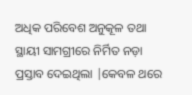ଅଧିକ ପରିବେଶ ଅନୁକୂଳ ତଥା ସ୍ଥାୟୀ ସାମଗ୍ରୀରେ ନିର୍ମିତ ନଡ଼ା ପ୍ରସ୍ତାବ ଦେଇଥିଲା |କେବଳ ଥରେ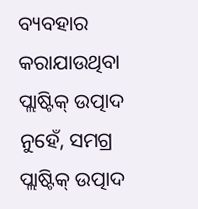ବ୍ୟବହାର କରାଯାଉଥିବା ପ୍ଲାଷ୍ଟିକ୍ ଉତ୍ପାଦ ନୁହେଁ, ସମଗ୍ର ପ୍ଲାଷ୍ଟିକ୍ ଉତ୍ପାଦ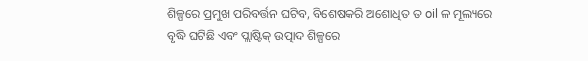ଶିଳ୍ପରେ ପ୍ରମୁଖ ପରିବର୍ତ୍ତନ ଘଟିବ, ବିଶେଷକରି ଅଶୋଧିତ ତ oil ଳ ମୂଲ୍ୟରେ ବୃଦ୍ଧି ଘଟିଛି ଏବଂ ପ୍ଲାଷ୍ଟିକ୍ ଉତ୍ପାଦ ଶିଳ୍ପରେ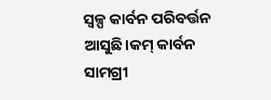ସ୍ୱଳ୍ପ କାର୍ବନ ପରିବର୍ତ୍ତନ ଆସୁଛି।କମ୍ କାର୍ବନ ସାମଗ୍ରୀ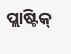ପ୍ଲାଷ୍ଟିକ୍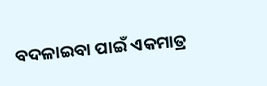ବଦଳାଇବା ପାଇଁ ଏକମାତ୍ର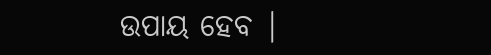ଉପାୟ ହେବ |